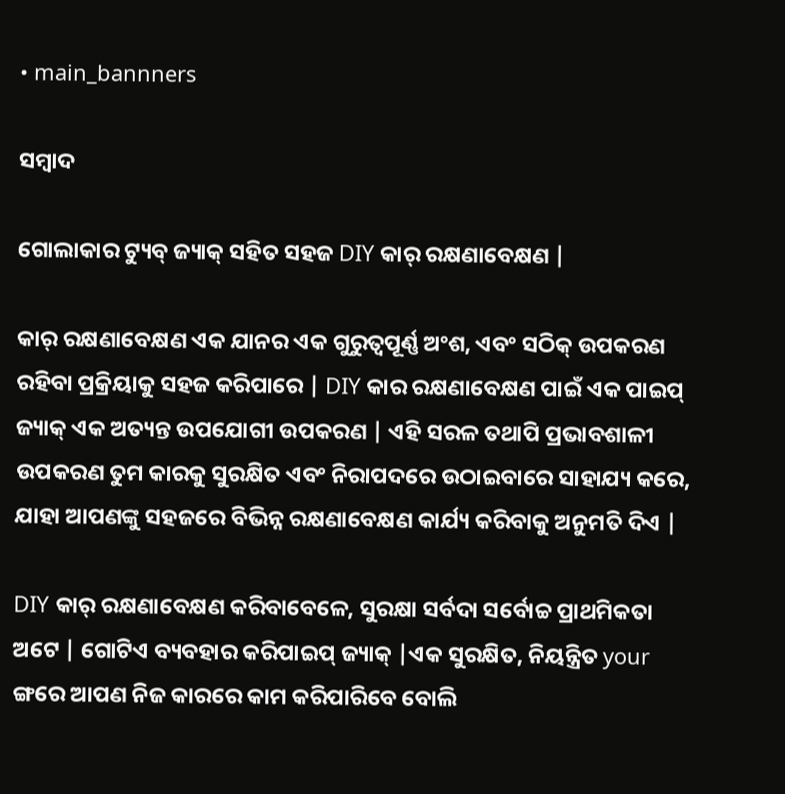• main_bannners

ସମ୍ବାଦ

ଗୋଲାକାର ଟ୍ୟୁବ୍ ଜ୍ୟାକ୍ ସହିତ ସହଜ DIY କାର୍ ରକ୍ଷଣାବେକ୍ଷଣ |

କାର୍ ରକ୍ଷଣାବେକ୍ଷଣ ଏକ ଯାନର ଏକ ଗୁରୁତ୍ୱପୂର୍ଣ୍ଣ ଅଂଶ, ଏବଂ ସଠିକ୍ ଉପକରଣ ରହିବା ପ୍ରକ୍ରିୟାକୁ ସହଜ କରିପାରେ | DIY କାର ରକ୍ଷଣାବେକ୍ଷଣ ପାଇଁ ଏକ ପାଇପ୍ ଜ୍ୟାକ୍ ଏକ ଅତ୍ୟନ୍ତ ଉପଯୋଗୀ ଉପକରଣ | ଏହି ସରଳ ତଥାପି ପ୍ରଭାବଶାଳୀ ଉପକରଣ ତୁମ କାରକୁ ସୁରକ୍ଷିତ ଏବଂ ନିରାପଦରେ ଉଠାଇବାରେ ସାହାଯ୍ୟ କରେ, ଯାହା ଆପଣଙ୍କୁ ସହଜରେ ବିଭିନ୍ନ ରକ୍ଷଣାବେକ୍ଷଣ କାର୍ଯ୍ୟ କରିବାକୁ ଅନୁମତି ଦିଏ |

DIY କାର୍ ରକ୍ଷଣାବେକ୍ଷଣ କରିବାବେଳେ, ସୁରକ୍ଷା ସର୍ବଦା ସର୍ବୋଚ୍ଚ ପ୍ରାଥମିକତା ଅଟେ | ଗୋଟିଏ ବ୍ୟବହାର କରିପାଇପ୍ ଜ୍ୟାକ୍ |ଏକ ସୁରକ୍ଷିତ, ନିୟନ୍ତ୍ରିତ your ଙ୍ଗରେ ଆପଣ ନିଜ କାରରେ କାମ କରିପାରିବେ ବୋଲି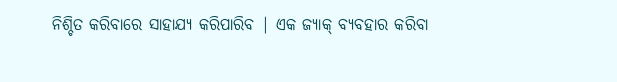ନିଶ୍ଚିତ କରିବାରେ ସାହାଯ୍ୟ କରିପାରିବ | ଏକ ଜ୍ୟାକ୍ ବ୍ୟବହାର କରିବା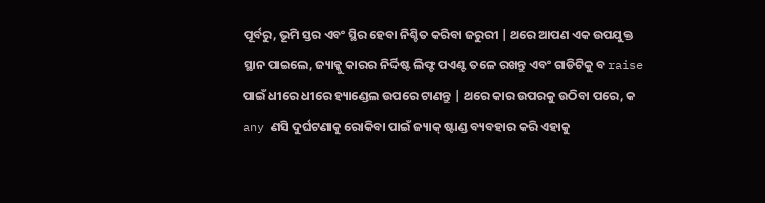ପୂର୍ବରୁ, ଭୂମି ସ୍ତର ଏବଂ ସ୍ଥିର ହେବା ନିଶ୍ଚିତ କରିବା ଜରୁରୀ | ଥରେ ଆପଣ ଏକ ଉପଯୁକ୍ତ ସ୍ଥାନ ପାଇଲେ, ଜ୍ୟାକ୍କୁ କାରର ନିର୍ଦ୍ଦିଷ୍ଟ ଲିଫ୍ଟ ପଏଣ୍ଟ ତଳେ ରଖନ୍ତୁ ଏବଂ ଗାଡିଟିକୁ ବ raise ପାଇଁ ଧୀରେ ଧୀରେ ହ୍ୟାଣ୍ଡେଲ ଉପରେ ଟାଣନ୍ତୁ | ଥରେ କାର ଉପରକୁ ଉଠିବା ପରେ, କ any ଣସି ଦୁର୍ଘଟଣାକୁ ରୋକିବା ପାଇଁ ଜ୍ୟାକ୍ ଷ୍ଟାଣ୍ଡ ବ୍ୟବହାର କରି ଏହାକୁ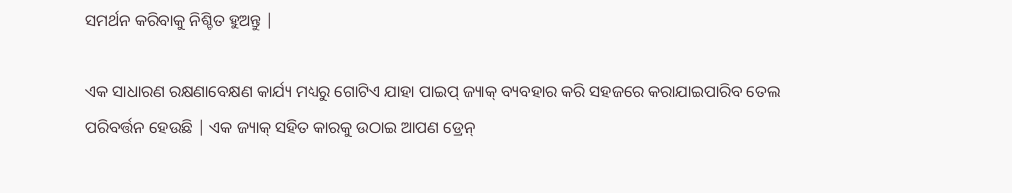ସମର୍ଥନ କରିବାକୁ ନିଶ୍ଚିତ ହୁଅନ୍ତୁ |

ଏକ ସାଧାରଣ ରକ୍ଷଣାବେକ୍ଷଣ କାର୍ଯ୍ୟ ମଧ୍ୟରୁ ଗୋଟିଏ ଯାହା ପାଇପ୍ ଜ୍ୟାକ୍ ବ୍ୟବହାର କରି ସହଜରେ କରାଯାଇପାରିବ ତେଲ ପରିବର୍ତ୍ତନ ହେଉଛି | ଏକ ଜ୍ୟାକ୍ ସହିତ କାରକୁ ଉଠାଇ ଆପଣ ଡ୍ରେନ୍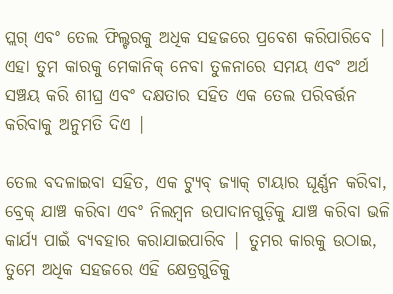ପ୍ଲଗ୍ ଏବଂ ତେଲ ଫିଲ୍ଟରକୁ ଅଧିକ ସହଜରେ ପ୍ରବେଶ କରିପାରିବେ | ଏହା ତୁମ କାରକୁ ମେକାନିକ୍ ନେବା ତୁଳନାରେ ସମୟ ଏବଂ ଅର୍ଥ ସଞ୍ଚୟ କରି ଶୀଘ୍ର ଏବଂ ଦକ୍ଷତାର ସହିତ ଏକ ତେଲ ପରିବର୍ତ୍ତନ କରିବାକୁ ଅନୁମତି ଦିଏ |

ତେଲ ବଦଳାଇବା ସହିତ, ଏକ ଟ୍ୟୁବ୍ ଜ୍ୟାକ୍ ଟାୟାର ଘୂର୍ଣ୍ଣନ କରିବା, ବ୍ରେକ୍ ଯାଞ୍ଚ କରିବା ଏବଂ ନିଲମ୍ବନ ଉପାଦାନଗୁଡ଼ିକୁ ଯାଞ୍ଚ କରିବା ଭଳି କାର୍ଯ୍ୟ ପାଇଁ ବ୍ୟବହାର କରାଯାଇପାରିବ | ତୁମର କାରକୁ ଉଠାଇ, ତୁମେ ଅଧିକ ସହଜରେ ଏହି କ୍ଷେତ୍ରଗୁଡିକୁ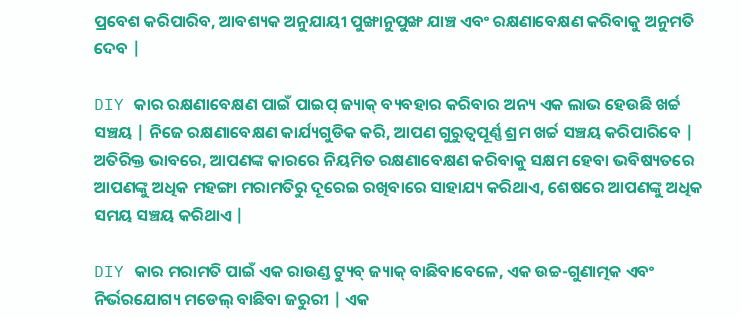ପ୍ରବେଶ କରିପାରିବ, ଆବଶ୍ୟକ ଅନୁଯାୟୀ ପୁଙ୍ଖାନୁପୁଙ୍ଖ ଯାଞ୍ଚ ଏବଂ ରକ୍ଷଣାବେକ୍ଷଣ କରିବାକୁ ଅନୁମତି ଦେବ |

DIY କାର ରକ୍ଷଣାବେକ୍ଷଣ ପାଇଁ ପାଇପ୍ ଜ୍ୟାକ୍ ବ୍ୟବହାର କରିବାର ଅନ୍ୟ ଏକ ଲାଭ ହେଉଛି ଖର୍ଚ୍ଚ ସଞ୍ଚୟ | ନିଜେ ରକ୍ଷଣାବେକ୍ଷଣ କାର୍ଯ୍ୟଗୁଡିକ କରି, ଆପଣ ଗୁରୁତ୍ୱପୂର୍ଣ୍ଣ ଶ୍ରମ ଖର୍ଚ୍ଚ ସଞ୍ଚୟ କରିପାରିବେ | ଅତିରିକ୍ତ ଭାବରେ, ଆପଣଙ୍କ କାରରେ ନିୟମିତ ରକ୍ଷଣାବେକ୍ଷଣ କରିବାକୁ ସକ୍ଷମ ହେବା ଭବିଷ୍ୟତରେ ଆପଣଙ୍କୁ ଅଧିକ ମହଙ୍ଗା ମରାମତିରୁ ଦୂରେଇ ରଖିବାରେ ସାହାଯ୍ୟ କରିଥାଏ, ଶେଷରେ ଆପଣଙ୍କୁ ଅଧିକ ସମୟ ସଞ୍ଚୟ କରିଥାଏ |

DIY କାର ମରାମତି ପାଇଁ ଏକ ରାଉଣ୍ଡ ଟ୍ୟୁବ୍ ଜ୍ୟାକ୍ ବାଛିବାବେଳେ, ଏକ ଉଚ୍ଚ-ଗୁଣାତ୍ମକ ଏବଂ ନିର୍ଭରଯୋଗ୍ୟ ମଡେଲ୍ ବାଛିବା ଜରୁରୀ | ଏକ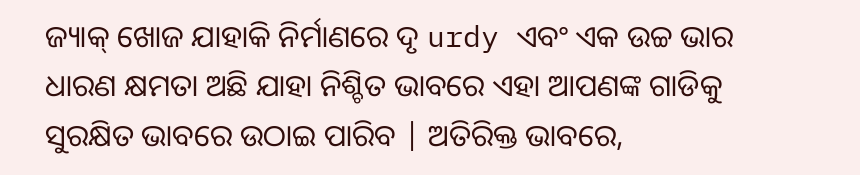ଜ୍ୟାକ୍ ଖୋଜ ଯାହାକି ନିର୍ମାଣରେ ଦୃ urdy ଏବଂ ଏକ ଉଚ୍ଚ ଭାର ଧାରଣ କ୍ଷମତା ଅଛି ଯାହା ନିଶ୍ଚିତ ଭାବରେ ଏହା ଆପଣଙ୍କ ଗାଡିକୁ ସୁରକ୍ଷିତ ଭାବରେ ଉଠାଇ ପାରିବ | ଅତିରିକ୍ତ ଭାବରେ,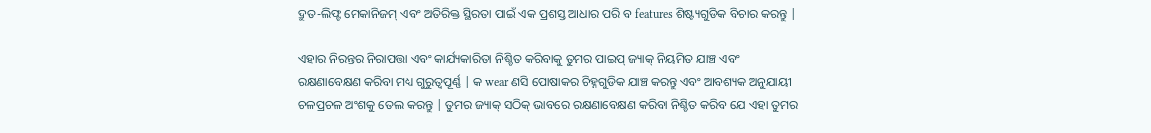ଦ୍ରୁତ-ଲିଫ୍ଟ ମେକାନିଜମ୍ ଏବଂ ଅତିରିକ୍ତ ସ୍ଥିରତା ପାଇଁ ଏକ ପ୍ରଶସ୍ତ ଆଧାର ପରି ବ features ଶିଷ୍ଟ୍ୟଗୁଡିକ ବିଚାର କରନ୍ତୁ |

ଏହାର ନିରନ୍ତର ନିରାପତ୍ତା ଏବଂ କାର୍ଯ୍ୟକାରିତା ନିଶ୍ଚିତ କରିବାକୁ ତୁମର ପାଇପ୍ ଜ୍ୟାକ୍ ନିୟମିତ ଯାଞ୍ଚ ଏବଂ ରକ୍ଷଣାବେକ୍ଷଣ କରିବା ମଧ୍ୟ ଗୁରୁତ୍ୱପୂର୍ଣ୍ଣ | କ wear ଣସି ପୋଷାକର ଚିହ୍ନଗୁଡିକ ଯାଞ୍ଚ କରନ୍ତୁ ଏବଂ ଆବଶ୍ୟକ ଅନୁଯାୟୀ ଚଳପ୍ରଚଳ ଅଂଶକୁ ତେଲ କରନ୍ତୁ | ତୁମର ଜ୍ୟାକ୍ ସଠିକ୍ ଭାବରେ ରକ୍ଷଣାବେକ୍ଷଣ କରିବା ନିଶ୍ଚିତ କରିବ ଯେ ଏହା ତୁମର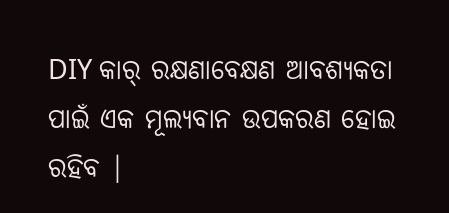DIY କାର୍ ରକ୍ଷଣାବେକ୍ଷଣ ଆବଶ୍ୟକତା ପାଇଁ ଏକ ମୂଲ୍ୟବାନ ଉପକରଣ ହୋଇ ରହିବ |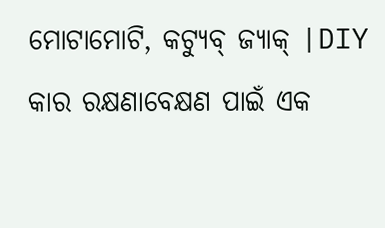ମୋଟାମୋଟି, କଟ୍ୟୁବ୍ ଜ୍ୟାକ୍ |DIY କାର ରକ୍ଷଣାବେକ୍ଷଣ ପାଇଁ ଏକ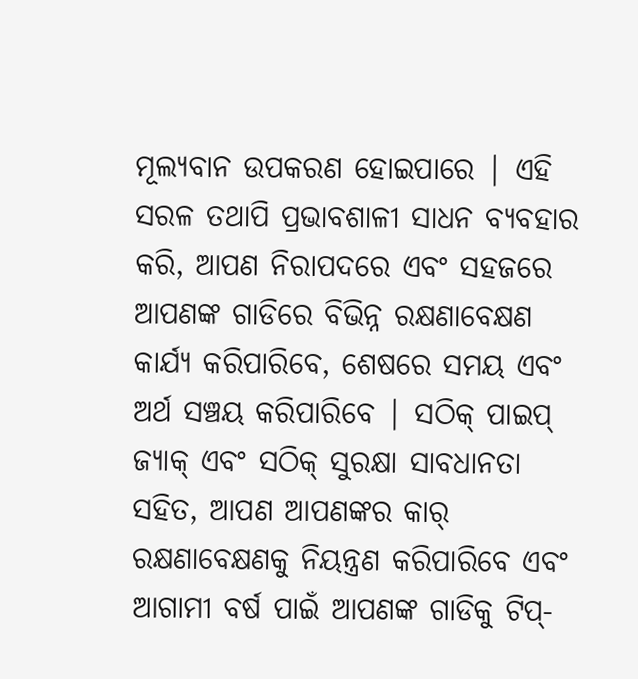ମୂଲ୍ୟବାନ ଉପକରଣ ହୋଇପାରେ | ଏହି ସରଳ ତଥାପି ପ୍ରଭାବଶାଳୀ ସାଧନ ବ୍ୟବହାର କରି, ଆପଣ ନିରାପଦରେ ଏବଂ ସହଜରେ ଆପଣଙ୍କ ଗାଡିରେ ବିଭିନ୍ନ ରକ୍ଷଣାବେକ୍ଷଣ କାର୍ଯ୍ୟ କରିପାରିବେ, ଶେଷରେ ସମୟ ଏବଂ ଅର୍ଥ ସଞ୍ଚୟ କରିପାରିବେ | ସଠିକ୍ ପାଇପ୍ ଜ୍ୟାକ୍ ଏବଂ ସଠିକ୍ ସୁରକ୍ଷା ସାବଧାନତା ସହିତ, ଆପଣ ଆପଣଙ୍କର କାର୍ ରକ୍ଷଣାବେକ୍ଷଣକୁ ନିୟନ୍ତ୍ରଣ କରିପାରିବେ ଏବଂ ଆଗାମୀ ବର୍ଷ ପାଇଁ ଆପଣଙ୍କ ଗାଡିକୁ ଟିପ୍-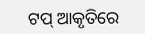ଟପ୍ ଆକୃତିରେ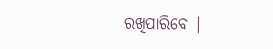ରଖିପାରିବେ |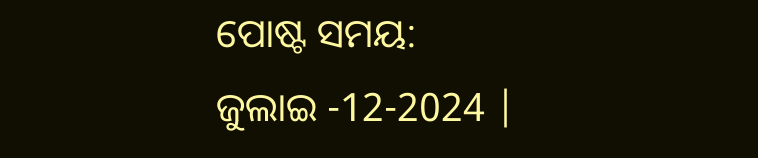ପୋଷ୍ଟ ସମୟ: ଜୁଲାଇ -12-2024 |